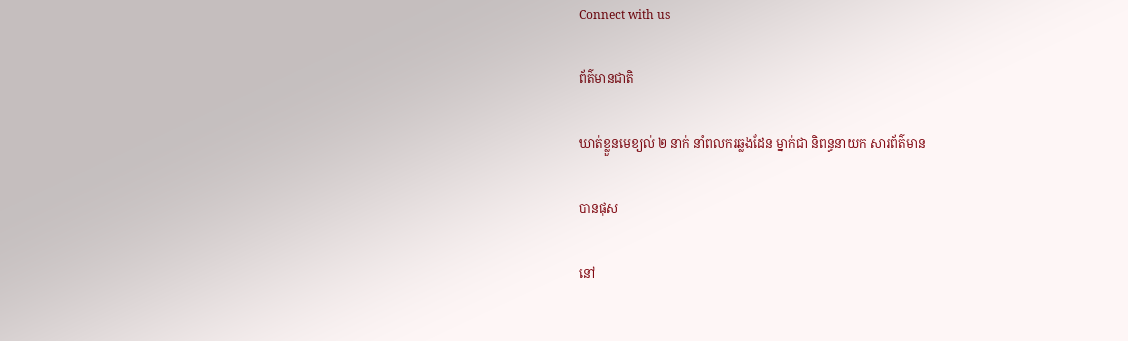Connect with us

ព័ត៌មានជាតិ

ឃាត់ខ្លួនមេខ្យល់ ២ នាក់ នាំពលករឆ្លងដែន ម្នាក់ជា និពន្ធនាយក សារព័ត៌មាន

បានផុស

នៅ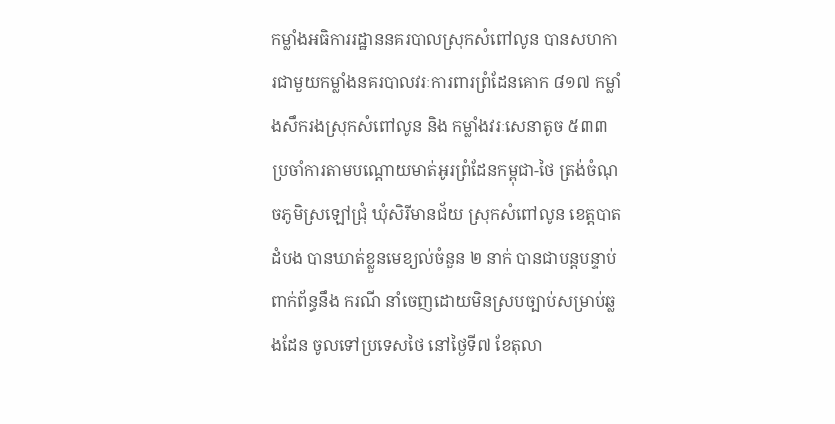កម្លាំងអធិការរដ្ឋាននគរបាលស្រុកសំពៅលូន បានសហការជាមួយកម្លាំងនគរបាលវរៈការពារព្រំដែនគោក ៨១៧ កម្លាំងសឹករងស្រុកសំពៅលូន និង កម្លាំងវរៈសេនាតូច ៥៣៣ ប្រចាំការតាមបណ្ដោយមាត់អូរព្រំដែនកម្ពុជា-ថៃ ត្រង់ចំណុចភូមិស្រឡៅជ្រុំ ឃុំសិរីមានជ័យ ស្រុកសំពៅលូន ខេត្តបាតដំបង បានឃាត់ខ្លួនមេខ្យល់ចំនួន ២ នាក់ បានជាបន្តបន្ទាប់ ពាក់ព័ន្ធនឹង ករណី នាំចេញដោយមិនស្របច្បាប់សម្រាប់ឆ្លងដែន ចូលទៅប្រទេសថៃ នៅថ្ងៃទី៧ ខែតុលា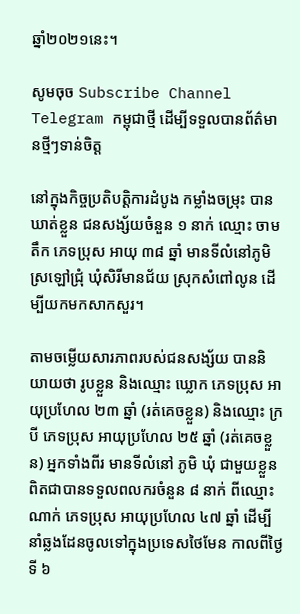ឆ្នាំ២០២១នេះ។

សូមចុច Subscribe Channel Telegram កម្ពុជាថ្មី ដើម្បីទទួលបានព័ត៌មានថ្មីៗទាន់ចិត្ត

នៅក្នុងកិច្ចប្រតិបត្តិការដំបូង កម្លាំងចម្រុះ បានឃាត់ខ្លួន ជនសង្ស័យចំនួន ១ នាក់ ឈ្មោះ ចាម តឹក ភេទប្រុស អាយុ ៣៨ ឆ្នាំ មានទីលំនៅភូមិស្រឡៅជ្រុំ ឃុំសិរីមានជ័យ ស្រុកសំពៅលូន ដើម្បីយកមកសាកសួរ។

តាមចម្លើយសារភាពរបស់ជនសង្ស័យ បាននិយាយថា រូបខ្លួន និងឈ្មោះ ឃ្លោក ភេទប្រុស អាយុប្រហែល ២៣ ឆ្នាំ (រត់គេចខ្លួន) និងឈ្មោះ ក្របី ភេទប្រុស អាយុប្រហែល ២៥ ឆ្នាំ (រត់គេចខ្លួន) អ្នកទាំងពីរ មានទីលំនៅ ភូមិ ឃុំ ជាមួយខ្លួន ពិតជាបានទទួលពលករចំនួន ៨ នាក់ ពីឈ្មោះ ណាក់ ភេទប្រុស អាយុប្រហែល ៤៧ ឆ្នាំ ដើម្បីនាំឆ្លងដែនចូលទៅក្នុងប្រទេសថៃមែន កាលពីថ្ងៃទី ៦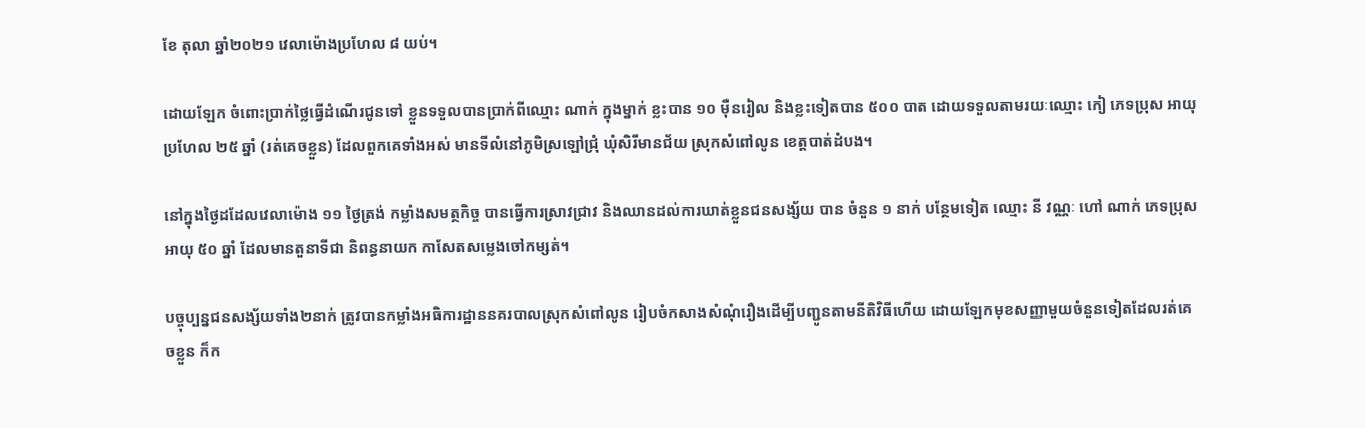ខែ តុលា ឆ្នាំ២០២១ វេលាម៉ោងប្រហែល ៨ យប់។

ដោយឡែក ចំពោះប្រាក់ថ្លៃធ្វើដំណើរជូនទៅ ខ្លួនទទួលបានប្រាក់ពីឈ្មោះ ណាក់ ក្នុងម្នាក់ ខ្លះបាន ១០ មុឺនរៀល និងខ្លះទៀតបាន ៥០០ បាត ដោយទទួលតាមរយៈឈ្មោះ កៀ ភេទប្រុស អាយុប្រហែល ២៥ ឆ្នាំ (រត់គេចខ្លួន) ដែលពួកគេទាំងអស់ មានទីលំនៅភូមិស្រឡៅជ្រុំ ឃុំសិរីមានជ័យ ស្រុកសំពៅលូន ខេត្តបាត់ដំបង។

នៅក្នុងថ្ងៃដដែលវេលាម៉ោង ១១ ថ្ងៃត្រង់ កម្លាំងសមត្ថកិច្ច បានធ្វើការស្រាវជ្រាវ និងឈានដល់ការឃាត់ខ្លួនជនសង្ស័យ បាន ចំនួន ១ នាក់ បន្ថែមទៀត ឈ្មោះ នី វណ្ណៈ ហៅ ណាក់ ភេទប្រុស អាយុ ៥០ ឆ្នាំ ដែលមានតួនាទីជា និពន្ធនាយក កាសែតសម្លេងចៅកម្សត់។

បច្ចុប្បន្នជនសង្ស័យទាំង២នាក់ ត្រូវបានកម្លាំងអធិការដ្ឋាននគរបាលស្រុកសំពៅលូន រៀបចំកសាងសំណុំរឿងដើម្បីបញ្ជូនតាមនីតិវិធីហើយ ដោយឡែកមុខសញ្ញាមួយចំនួនទៀតដែលរត់គេចខ្លួន ក៏ក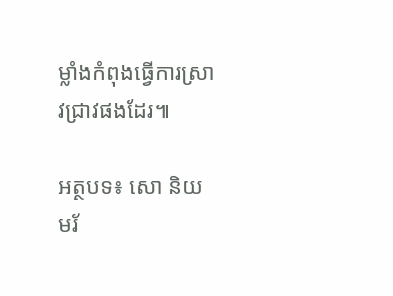ម្លាំងកំពុងធ្វើការស្រាវជ្រាវផងដែរ៕

អត្ថបទ៖ សោ និយមរ័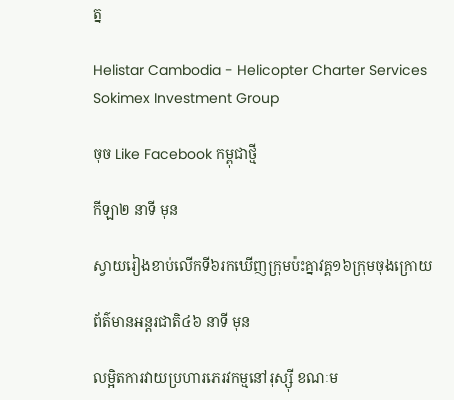ត្ន

Helistar Cambodia - Helicopter Charter Services
Sokimex Investment Group

ចុច Like Facebook កម្ពុជាថ្មី

កីឡា២ នាទី មុន

ស្វាយរៀងខាប់លើកទី៦រកឃើញក្រុមប៉ះគ្នាវគ្គ១៦ក្រុមចុងក្រោយ

ព័ត៌មានអន្ដរជាតិ៤៦ នាទី មុន

លម្អិតការវាយប្រហារភេរវកម្មនៅរុស្ស៊ី ខណៈម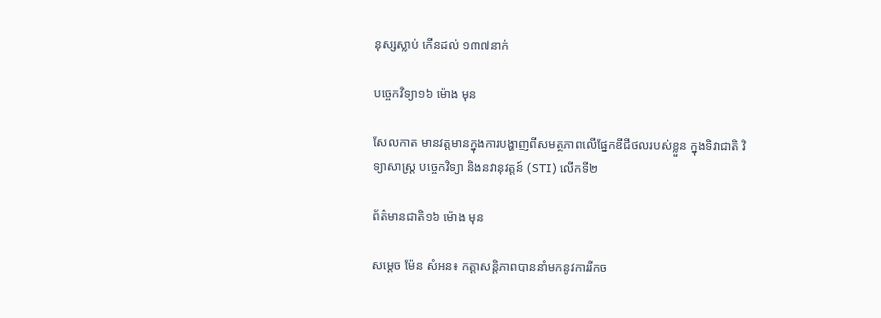នុស្សស្លាប់ កើនដល់ ១៣៧នាក់

បច្ចេកវិទ្យា១៦ ម៉ោង មុន

សែលកាត មានវត្តមានក្នុងការបង្ហាញពីសមត្ថភាពលើផ្នែកឌីជីថលរបស់ខ្លួន ក្នុងទិវាជាតិ វិទ្យាសាស្រ្ត បចេ្ចកវិទ្យា និងនវានុវត្តន៍ (STI) លើកទី២

ព័ត៌មានជាតិ១៦ ម៉ោង មុន

សម្តេច ម៉ែន សំអន៖ កត្តាសន្តិភាពបាននាំមកនូវការរីកច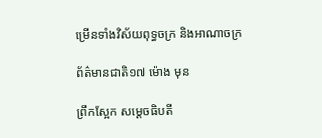ម្រើនទាំងវិស័យពុទ្ធចក្រ និងអាណាចក្រ

ព័ត៌មានជាតិ១៧ ម៉ោង មុន

ព្រឹកស្អែក សម្ដេចធិបតី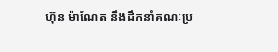ហ៊ុន ម៉ាណែត នឹងដឹកនាំគណៈប្រ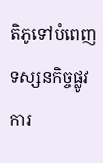តិភូទៅបំពេញទស្សនកិច្ចផ្លូវការ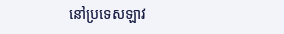នៅប្រទេសឡាវ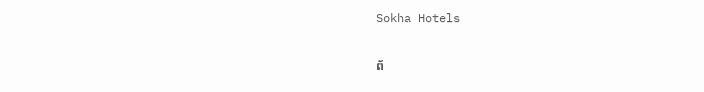Sokha Hotels

ព័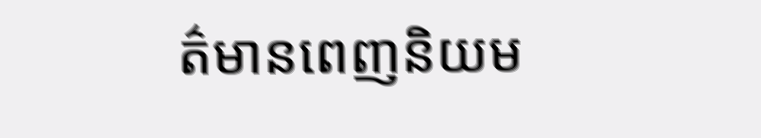ត៌មានពេញនិយម